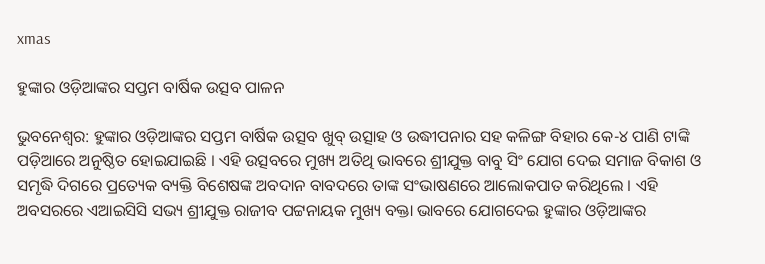xmas

ହୁଙ୍କାର ଓଡ଼ିଆଙ୍କର ସପ୍ତମ ବାର୍ଷିକ ଉତ୍ସବ ପାଳନ

ଭୁବନେଶ୍ୱର: ହୁଙ୍କାର ଓଡ଼ିଆଙ୍କର ସପ୍ତମ ବାର୍ଷିକ ଉତ୍ସବ ଖୁବ୍ ଉତ୍ସାହ ଓ ଉଦ୍ଧୀପନାର ସହ କଳିଙ୍ଗ ବିହାର କେ-୪ ପାଣି ଟାଙ୍କି ପଡ଼ିଆରେ ଅନୁଷ୍ଠିତ ହୋଇଯାଇଛି । ଏହି ଉତ୍ସବରେ ମୁଖ୍ୟ ଅତିଥି ଭାବରେ ଶ୍ରୀଯୁକ୍ତ ବାବୁ ସିଂ ଯୋଗ ଦେଇ ସମାଜ ବିକାଶ ଓ ସମୃଦ୍ଧି ଦିଗରେ ପ୍ରତ୍ୟେକ ବ୍ୟକ୍ତି ବିଶେଷଙ୍କ ଅବଦାନ ବାବଦରେ ତାଙ୍କ ସଂଭାଷଣରେ ଆଲୋକପାତ କରିଥିଲେ । ଏହି ଅବସରରେ ଏଆଇସିସି ସଭ୍ୟ ଶ୍ରୀଯୁକ୍ତ ରାଜୀବ ପଟ୍ଟନାୟକ ମୁଖ୍ୟ ବକ୍ତା ଭାବରେ ଯୋଗଦେଇ ହୁଙ୍କାର ଓଡ଼ିଆଙ୍କର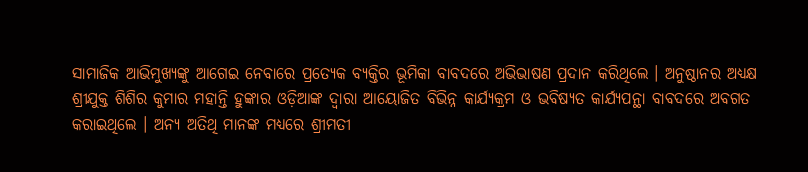ସାମାଜିକ ଆଭିମୁଖ୍ୟଙ୍କୁ ଆଗେଇ ନେବାରେ ପ୍ରତ୍ୟେକ ବ୍ୟକ୍ତିର ଭୂମିକା ବାବଦରେ ଅଭିଭାଷଣ ପ୍ରଦାନ କରିଥିଲେ । ଅନୁଷ୍ଠାନର ଅଧ୍ୟକ୍ଷ ଶ୍ରୀଯୁକ୍ତ ଶିଶିର କୁମାର ମହାନ୍ତି ହୁଙ୍କାର ଓଡ଼ିଆଙ୍କ ଦ୍ୱାରା ଆୟୋଜିତ ବିଭିନ୍ନ କାର୍ଯ୍ୟକ୍ରମ ଓ ଭବିଷ୍ୟତ କାର୍ଯ୍ୟପନ୍ଥା ବାବଦରେ ଅବଗତ କରାଇଥିଲେ । ଅନ୍ୟ ଅତିଥି ମାନଙ୍କ ମଧ୍ୟରେ ଶ୍ରୀମତୀ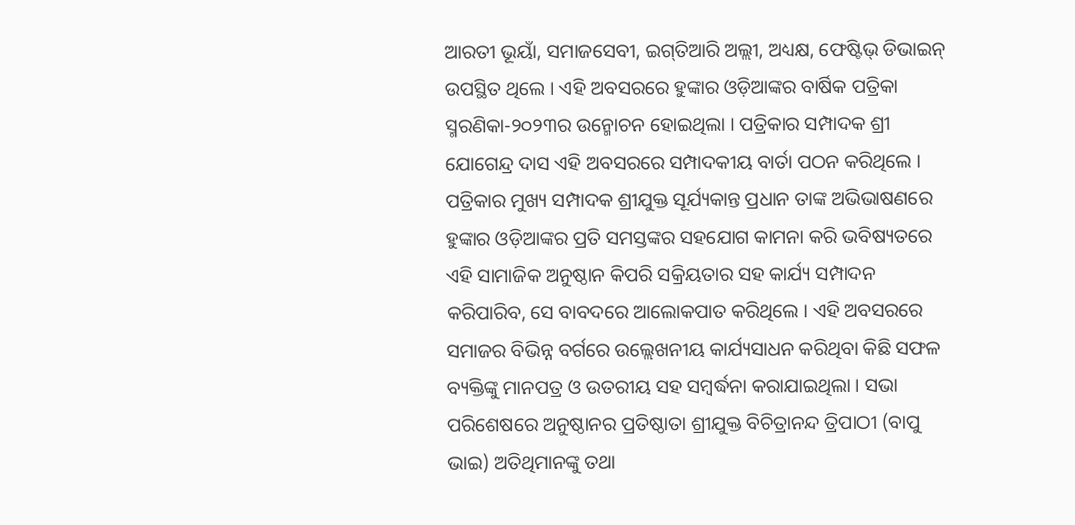ଆରତୀ ଭୂୟାଁ, ସମାଜସେବୀ, ଇଗ୍‌ତିଆରି ଅଲ୍ଲୀ, ଅଧ୍ୟକ୍ଷ, ଫେଷ୍ଟିଭ୍ ଡିଭାଇନ୍ ଉପସ୍ଥିତ ଥିଲେ । ଏହି ଅବସରରେ ହୁଙ୍କାର ଓଡ଼ିଆଙ୍କର ବାର୍ଷିକ ପତ୍ରିକା ସ୍ମରଣିକା-୨୦୨୩ର ଉନ୍ମୋଚନ ହୋଇଥିଲା । ପତ୍ରିକାର ସମ୍ପାଦକ ଶ୍ରୀ ଯୋଗେନ୍ଦ୍ର ଦାସ ଏହି ଅବସରରେ ସମ୍ପାଦକୀୟ ବାର୍ତା ପଠନ କରିଥିଲେ । ପତ୍ରିକାର ମୁଖ୍ୟ ସମ୍ପାଦକ ଶ୍ରୀଯୁକ୍ତ ସୂର୍ଯ୍ୟକାନ୍ତ ପ୍ରଧାନ ତାଙ୍କ ଅଭିଭାଷଣରେ ହୁଙ୍କାର ଓଡ଼ିଆଙ୍କର ପ୍ରତି ସମସ୍ତଙ୍କର ସହଯୋଗ କାମନା କରି ଭବିଷ୍ୟତରେ ଏହି ସାମାଜିକ ଅନୁଷ୍ଠାନ କିପରି ସକ୍ରିୟତାର ସହ କାର୍ଯ୍ୟ ସମ୍ପାଦନ କରିପାରିବ, ସେ ବାବଦରେ ଆଲୋକପାତ କରିଥିଲେ । ଏହି ଅବସରରେ ସମାଜର ବିଭିନ୍ନ ବର୍ଗରେ ଉଲ୍ଲେଖନୀୟ କାର୍ଯ୍ୟସାଧନ କରିଥିବା କିଛି ସଫଳ ବ୍ୟକ୍ତିଙ୍କୁ ମାନପତ୍ର ଓ ଉତରୀୟ ସହ ସମ୍ବର୍ଦ୍ଧନା କରାଯାଇଥିଲା । ସଭା ପରିଶେଷରେ ଅନୁଷ୍ଠାନର ପ୍ରତିଷ୍ଠାତା ଶ୍ରୀଯୁକ୍ତ ବିଚିତ୍ରାନନ୍ଦ ତ୍ରିପାଠୀ (ବାପୁ ଭାଇ) ଅତିଥିମାନଙ୍କୁ ତଥା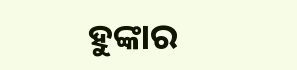ହୁଙ୍କାର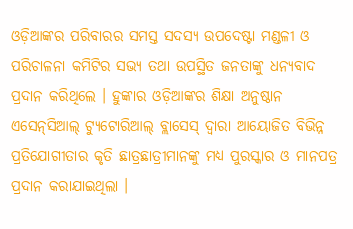ଓଡ଼ିଆଙ୍କର ପରିବାରର ସମସ୍ତ ସଦସ୍ୟ ଉପଦେଷ୍ଟା ମଣ୍ଡଳୀ ଓ ପରିଚାଳନା କମିଟିର ସଭ୍ୟ ତଥା ଉପସ୍ଥିତ ଜନତାଙ୍କୁ ଧନ୍ୟବାଦ ପ୍ରଦାନ କରିଥିଲେ । ହୁଙ୍କାର ଓଡ଼ିଆଙ୍କର ଶିକ୍ଷା ଅନୁଷ୍ଠାନ ଏସେନ୍‌ସିଆଲ୍ ଟ୍ୟୁଟୋରିଆଲ୍ ବ୍ଲାସେସ୍ ଦ୍ୱାରା ଆୟୋଜିତ ବିଭିନ୍ନ ପ୍ରତିଯୋଗୀତାର କୃତି ଛାତ୍ରଛାତ୍ରୀମାନଙ୍କୁ ମଧ୍ୟ ପୁରସ୍କାର ଓ ମାନପତ୍ର ପ୍ରଦାନ କରାଯାଇଥିଲା ।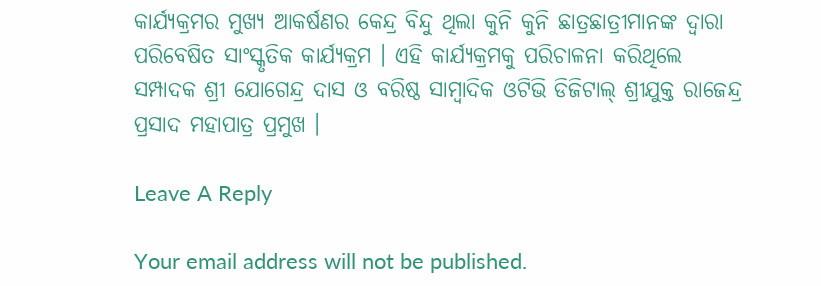କାର୍ଯ୍ୟକ୍ରମର ମୁଖ୍ୟ ଆକର୍ଷଣର କେନ୍ଦ୍ର ବିନ୍ଦୁ ଥିଲା କୁନି କୁନି ଛାତ୍ରଛାତ୍ରୀମାନଙ୍କ ଦ୍ୱାରା ପରିବେଷିତ ସାଂସ୍କୃତିକ କାର୍ଯ୍ୟକ୍ରମ । ଏହି କାର୍ଯ୍ୟକ୍ରମକୁ ପରିଚାଳନା କରିଥିଲେ ସମ୍ପାଦକ ଶ୍ରୀ ଯୋଗେନ୍ଦ୍ର ଦାସ ଓ ବରିଷ୍ଠ ସାମ୍ବାଦିକ ଓଟିଭି ଡିଜିଟାଲ୍ ଶ୍ରୀଯୁକ୍ତ ରାଜେନ୍ଦ୍ର ପ୍ରସାଦ ମହାପାତ୍ର ପ୍ରମୁଖ ।

Leave A Reply

Your email address will not be published.